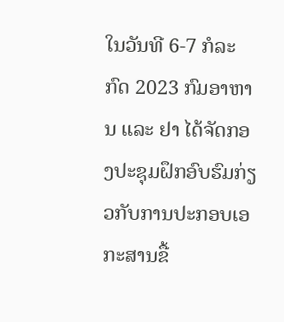ໃນວັນທີ 6-7 ກໍລະກົດ 2023 ກົມອາຫານ ແລະ ຢາ ໄດ້ຈັດກອງປະຊຸມຝຶກອົບຮົມກ່ຽວກັບການປະກອບເອກະສານຂື້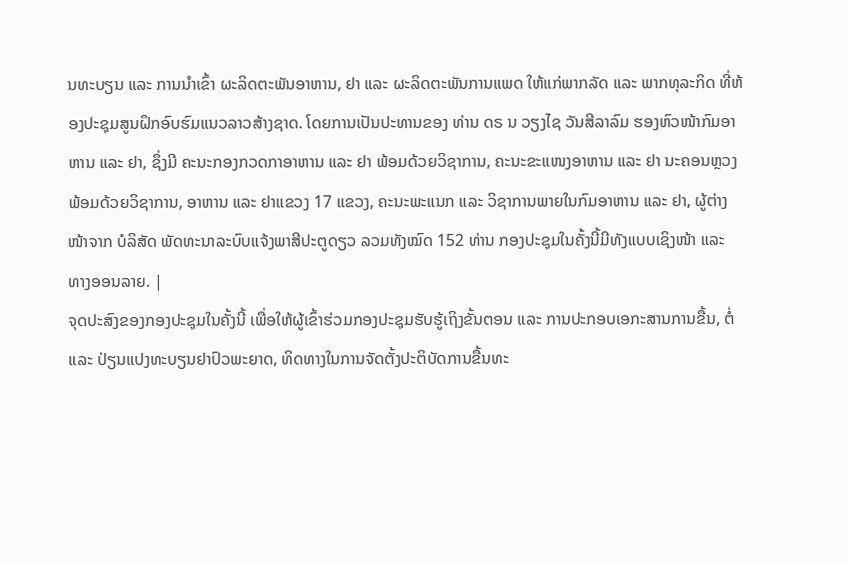ນທະບຽນ ແລະ ການນຳເຂົ້າ ຜະລິດຕະພັນອາຫານ, ຢາ ແລະ ຜະລິດຕະພັນການແພດ ໃຫ້ແກ່ພາກລັດ ແລະ ພາກທຸລະກິດ ທີ່ຫ້ອງປະຊຸມສູນຝຶກອົບຮົມແນວລາວສ້າງຊາດ. ໂດຍການເປັນປະທານຂອງ ທ່ານ ດຣ ນ ວຽງໄຊ ວັນສີລາລົມ ຮອງຫົວໜ້າກົມອາຫານ ແລະ ຢາ, ຊຶ່ງມີ ຄະນະກອງກວດກາອາຫານ ແລະ ຢາ ພ້ອມດ້ວຍວິຊາການ, ຄະນະຂະແໜງອາຫານ ແລະ ຢາ ນະຄອນຫຼວງ ພ້ອມດ້ວຍວິຊາການ, ອາຫານ ແລະ ຢາແຂວງ 17 ແຂວງ, ຄະນະພະແນກ ແລະ ວິຊາການພາຍໃນກົມອາຫານ ແລະ ຢາ, ຜູ້ຕ່າງໜ້າຈາກ ບໍລິສັດ ພັດທະນາລະບົບແຈ້ງພາສີປະຕູດຽວ ລວມທັງໝົດ 152 ທ່ານ ກອງປະຊຸມໃນຄັ້ງນີ້ມີທັງແບບເຊິງໜ້າ ແລະ ທາງອອນລາຍ. |
ຈຸດປະສົງຂອງກອງປະຊຸມໃນຄັ້ງນີ້ ເພື່ອໃຫ້ຜູ້ເຂົ້າຮ່ວມກອງປະຊຸມຮັບຮູ້ເຖິງຂັ້ນຕອນ ແລະ ການປະກອບເອກະສານການຂື້ນ, ຕໍ່ ແລະ ປ່ຽນແປງທະບຽນຢາປົວພະຍາດ, ທິດທາງໃນການຈັດຕັ້ງປະຕິບັດການຂື້ນທະ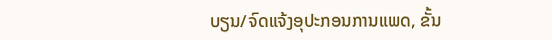ບຽນ/ຈົດແຈ້ງອຸປະກອນການແພດ, ຂັ້ນ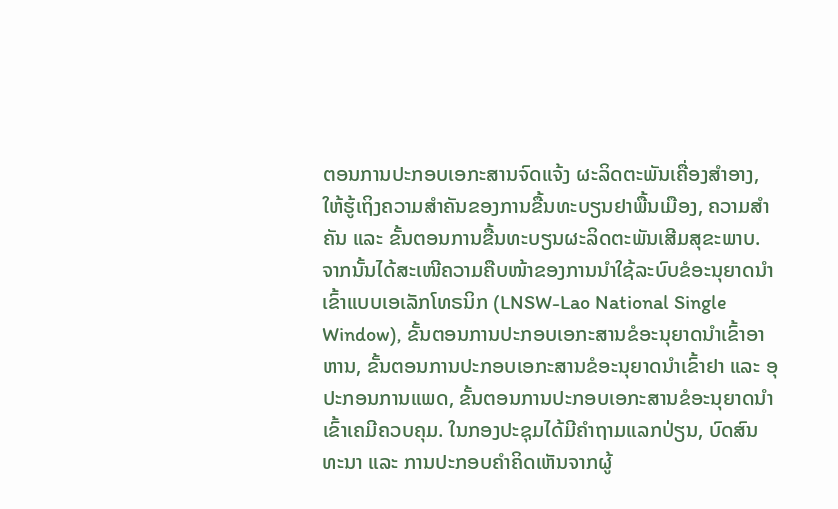ຕອນການປະກອບເອກະສານຈົດແຈ້ງ ຜະລິດຕະພັນເຄື່ອງສຳອາງ, ໃຫ້ຮູ້ເຖິງຄວາມສຳຄັນຂອງການຂື້ນທະບຽນຢາພື້ນເມືອງ, ຄວາມສຳຄັນ ແລະ ຂັ້ນຕອນການຂື້ນທະບຽນຜະລິດຕະພັນເສີມສຸຂະພາບ. ຈາກນັ້ນໄດ້ສະເໜີຄວາມຄືບໜ້າຂອງການນຳໃຊ້ລະບົບຂໍອະນຸຍາດນຳເຂົ້າແບບເອເລັກໂທຣນິກ (LNSW-Lao National Single Window), ຂັ້ນຕອນການປະກອບເອກະສານຂໍອະນຸຍາດນໍາເຂົ້າອາຫານ, ຂັ້ນຕອນການປະກອບເອກະສານຂໍອະນຸຍາດນຳເຂົ້າຢາ ແລະ ອຸປະກອນການແພດ, ຂັ້ນຕອນການປະກອບເອກະສານຂໍອະນຸຍາດນໍາເຂົ້າເຄມີຄວບຄຸມ. ໃນກອງປະຊຸມໄດ້ມີຄຳຖາມແລກປ່ຽນ, ບົດສົນທະນາ ແລະ ການປະກອບຄຳຄິດເຫັນຈາກຜູ້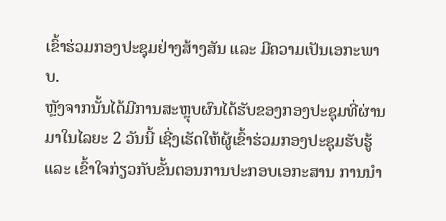ເຂົ້າຮ່ວມກອງປະຊຸມຢ່າງສ້າງສັນ ແລະ ມີຄວາມເປັນເອກະພາບ.
ຫຼັງຈາກນັ້ນໄດ້ມີການສະຫຼຸບຜົນໄດ້ຮັບຂອງກອງປະຊຸມທີ່ຜ່ານມາໃນໄລຍະ 2 ວັນນີ້ ເຊີ່ງເຮັດໃຫ້ຜູ້ເຂົ້າຮ່ວມກອງປະຊຸມຮັບຮູ້ ແລະ ເຂົ້າໃຈກ່ຽວກັບຂັ້ນຕອນການປະກອບເອກະສານ ການນຳ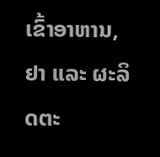ເຂົ້າອາຫານ, ຢາ ແລະ ຜະລິດຕະ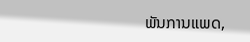ພັນການແພດ,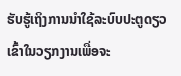ຮັບຮູ້ເຖິງການນໍາໃຊ້ລະບົບປະຕູດຽວເຂົ້າໃນວຽກງານເພື່ອຈະ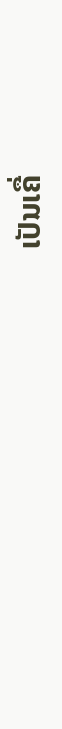ເປັນເຄື່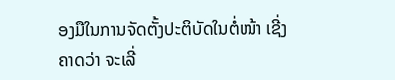ອງມືໃນການຈັດຕັ້ງປະຕິບັດໃນຕໍ່ໜ້າ ເຊີ່ງຄາດວ່າ ຈະເລີ່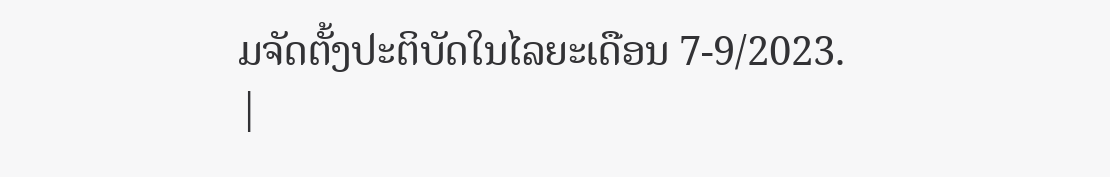ມຈັດຕັ້ງປະຕິບັດໃນໄລຍະເດືອນ 7-9/2023.
|